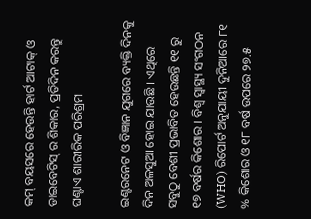କମ୍‌ ବୟସରେ ହେଉନ୍ତି ହାର୍ଟ ଆଟାକ୍‌ ଓ ଡାଇବେଟିସ୍‌ ର ଶିକାର, ପ୍ରତିଦିନ କରନ୍ତୁ ଘଣ୍ଟାଏ ଶାରୀରିକ ପରିଶ୍ରମ

ଇଣ୍ଟରନେଟ ଓ ବିଜ୍ଞାନ ଯୁଗରେ ବ୍ୟକ୍ତି ଦିନକୁ ଦିନ ଅଳସୁଆ ହୋଇ ଯାଉଛି । ଏଥିରେ ସବୁଠୁ ବେଶୀ ପ୍ରଭାବିତ ହେଉଛନ୍ତି ୧୧ ରୁ ୧୭ ବର୍ଷର କିଶୋର । ବିଶ୍ୱ ସ୍ୱାସ୍ଥ୍ୟ ସଂଗଠନ (WHO) ରିପୋର୍ଟ ଅନୁଯାୟୀ ଦୁନିଆରେ ୮୧ % କିଶୋର ଓ ୧୮ ବର୍ଷ ଉପରେ ୨୭.୫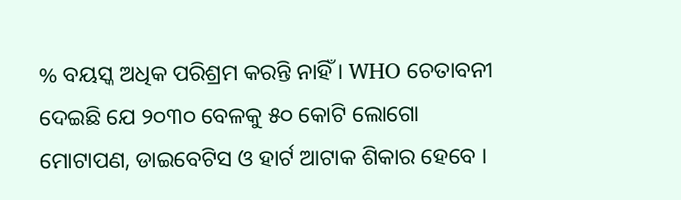% ବୟସ୍କ ଅଧିକ ପରିଶ୍ରମ କରନ୍ତି ନାହିଁ । WHO ଚେତାବନୀ ଦେଇଛି ଯେ ୨୦୩୦ ବେଳକୁ ୫୦ କୋଟି ଲୋଗୋ ମୋଟାପଣ, ଡାଇବେଟିସ ଓ ହାର୍ଟ ଆଟାକ ଶିକାର ହେବେ ।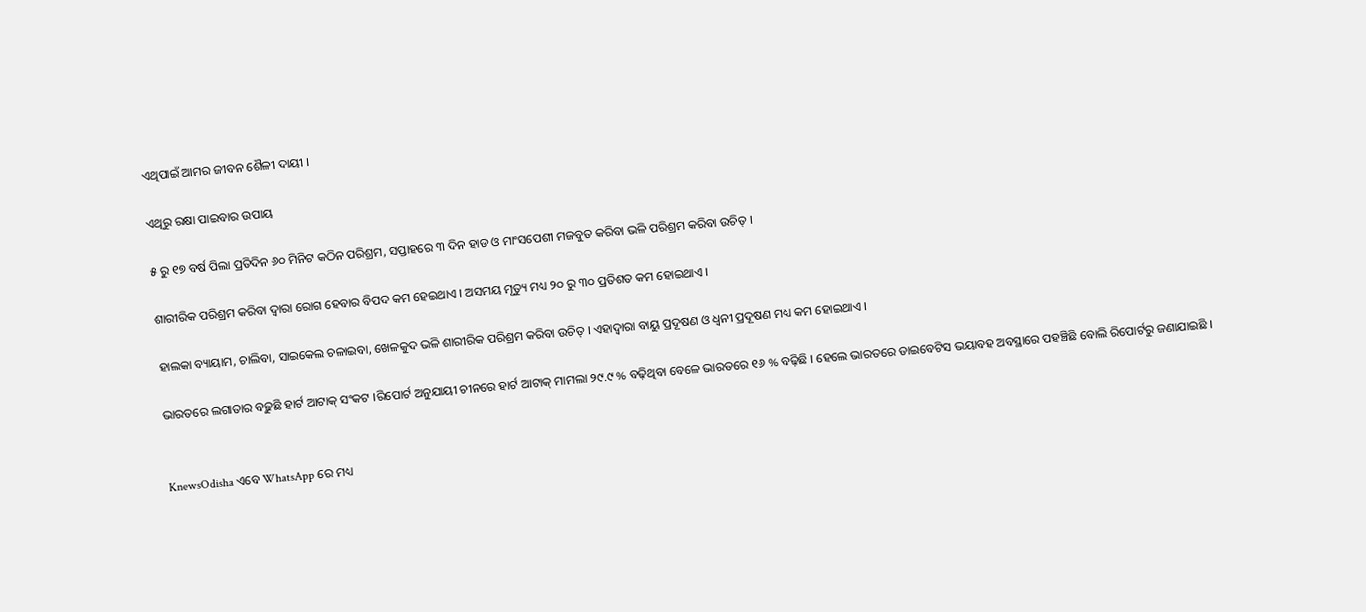ଏଥିପାଇଁ ଆମର ଜୀବନ ଶୈଳୀ ଦାୟୀ ।

ଏଥିରୁ ରକ୍ଷା ପାଇବାର ଉପାୟ

୫ ରୁ ୧୭ ବର୍ଷ ପିଲା ପ୍ରତିଦିନ ୬୦ ମିନିଟ କଠିନ ପରିଶ୍ରମ, ସପ୍ତାହରେ ୩ ଦିନ ହାଡ ଓ ମାଂସପେଶୀ ମଜବୁତ କରିବା ଭଳି ପରିଶ୍ରମ କରିବା ଉଚିତ୍‌ ।

ଶାରୀରିକ ପରିଶ୍ରମ କରିବା ଦ୍ୱାରା ରୋଗ ହେବାର ବିପଦ କମ ହେଇଥାଏ । ଅସମୟ ମୃତ୍ୟୁ ମଧ୍ୟ ୨୦ ରୁ ୩୦ ପ୍ରତିଶତ କମ ହୋଇଥାଏ ।

ହାଲକା ବ୍ୟାୟାମ, ଚାଲିବା, ସାଇକେଲ ଚଳାଇବା, ଖେଳକୁଦ ଭଳି ଶାରୀରିକ ପରିଶ୍ରମ କରିବା ଉଚିତ୍‌ । ଏହାଦ୍ୱାରା ବାୟୁ ପ୍ରଦୂଷଣ ଓ ଧ୍ୱନୀ ପ୍ରଦୂଷଣ ମଧ୍ୟ କମ ହୋଇଥାଏ ।

ଭାରତରେ ଲଗାତାର ବଢ଼ୁଛି ହାର୍ଟ ଆଟାକ୍‌ ସଂକଟ ।ରିପୋର୍ଟ ଅନୁଯାୟୀ ଚୀନରେ ହାର୍ଟ ଆଟାକ୍‌ ମାମଲା ୨୯.୯ % ବଢ଼ିଥିବା ବେଳେ ଭାରତରେ ୧୬ % ବଢ଼ିଛି । ହେଲେ ଭାରତରେ ଡାଇବେଟିସ ଭୟାବହ ଅବସ୍ଥାରେ ପହଞ୍ଚିଛି ବୋଲି ରିପୋର୍ଟରୁ ଜଣାଯାଇଛି ।


KnewsOdisha ଏବେ WhatsApp ରେ ମଧ୍ୟ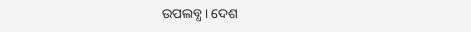ଉପଲବ୍ଧ । ଦେଶ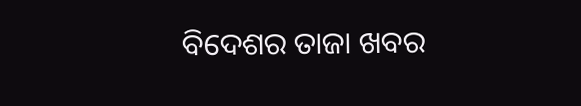ବିଦେଶର ତାଜା ଖବର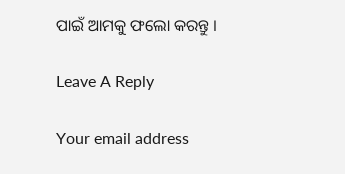ପାଇଁ ଆମକୁ ଫଲୋ କରନ୍ତୁ ।

Leave A Reply

Your email address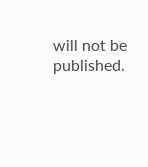will not be published.